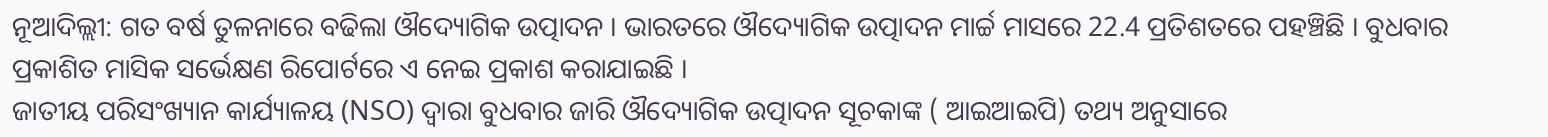ନୂଆଦିଲ୍ଲୀ: ଗତ ବର୍ଷ ତୁଳନାରେ ବଢିଲା ଔଦ୍ୟୋଗିକ ଉତ୍ପାଦନ । ଭାରତରେ ଔଦ୍ୟୋଗିକ ଉତ୍ପାଦନ ମାର୍ଚ୍ଚ ମାସରେ 22.4 ପ୍ରତିଶତରେ ପହଞ୍ଚିଛି । ବୁଧବାର ପ୍ରକାଶିତ ମାସିକ ସର୍ଭେକ୍ଷଣ ରିପୋର୍ଟରେ ଏ ନେଇ ପ୍ରକାଶ କରାଯାଇଛି ।
ଜାତୀୟ ପରିସଂଖ୍ୟାନ କାର୍ଯ୍ୟାଳୟ (NSO) ଦ୍ବାରା ବୁଧବାର ଜାରି ଔଦ୍ୟୋଗିକ ଉତ୍ପାଦନ ସୂଚକାଙ୍କ ( ଆଇଆଇପି) ତଥ୍ୟ ଅନୁସାରେ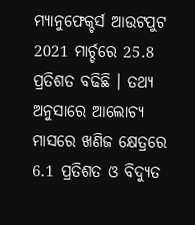ମ୍ୟାନୁଫେକ୍ଚର୍ସ ଆଉଟପୁଟ 2021 ମାର୍ଚ୍ଚରେ 25.8 ପ୍ରତିଶତ ବଢିଛି । ତଥ୍ୟ ଅନୁସାରେ ଆଲୋଚ୍ୟ ମାସରେ ଖଣିଜ କ୍ଷେତ୍ରରେ 6.1 ପ୍ରତିଶତ ଓ ବିଦ୍ୟୁତ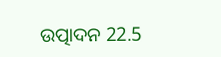ଉତ୍ପାଦନ 22.5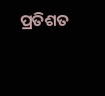ପ୍ରତିଶତ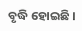ବୃଦ୍ଧି ହୋଇଛି ।